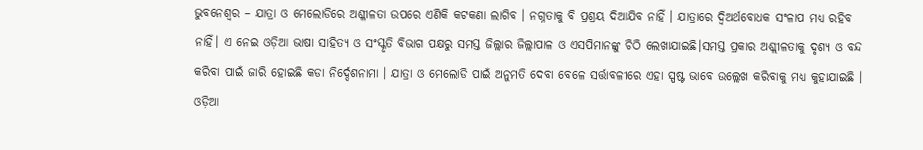ଭୁବନେଶ୍ୱର – ଯାତ୍ରା ଓ ମେଲୋଡିରେ ଅଶ୍ଳୀଳତା ଉପରେ ଏଣିକି କଟକଣା ଲାଗିବ । ନଗ୍ନତାକୁ ବି ପ୍ରଶ୍ରୟ ଦିଆଯିବ ନାହିଁ । ଯାତ୍ରାରେ ଦ୍ବିଅର୍ଥବୋଧକ ସଂଳାପ ମଧ୍ୟ ରହିବ ନାହିଁ। ଏ ନେଇ ଓଡ଼ିଆ ଭାଷା ସାହିତ୍ୟ ଓ ସଂସ୍କୃତି ବିଭାଗ ପକ୍ଷରୁ ସମସ୍ତ ଜିଲ୍ଲାର ଜିଲ୍ଲାପାଳ ଓ ଏସପିମାନଙ୍କୁ ଚିଠି ଲେଖାଯାଇଛି।ସମସ୍ତ ପ୍ରକାର ଅଶ୍ଲୀଳତାକୁ ଦୃଶ୍ୟ ଓ ବନ୍ଦ କରିବା ପାଇଁ ଜାରି ହୋଇଛି କଡା ନିର୍ଦ୍ଦେଶନାମା । ଯାତ୍ରା ଓ ମେଲୋଡି ପାଇଁ ଅନୁମତି ଦେବା ବେଳେ ସର୍ତ୍ତାବଳୀରେ ଏହା ସ୍ପଷ୍ଟ ଭାବେ ଉଲ୍ଲେଖ କରିବାକୁ ମଧ୍ୟ କୁହାଯାଇଛି ।
ଓଡ଼ିଆ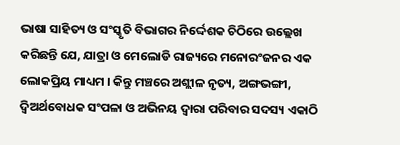ଭାଷା ସାହିତ୍ୟ ଓ ସଂସ୍କୃତି ବିଭାଗର ନିର୍ଦ୍ଦେଶକ ଚିଠିରେ ଉଲ୍ଲେଖ କରିଛନ୍ତି ଯେ, ଯାତ୍ରା ଓ ମେଲୋଡି ରାଜ୍ୟରେ ମନୋରଂଜନର ଏକ ଲୋକପ୍ରିୟ ମାଧ୍ୟମ । କିନ୍ତୁ ମଞ୍ଚରେ ଅଶ୍ଲୀଳ ନୃତ୍ୟ, ଅଙ୍ଗଭଙ୍ଗୀ, ଦ୍ୱିଅର୍ଥବୋଧକ ସଂପଳା ଓ ଅଭିନୟ ଦ୍ୱାରା ପରିବାର ସଦସ୍ୟ ଏକାଠି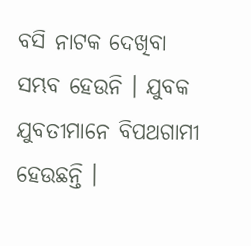ବସି ନାଟକ ଦେଖିବା ସମ୍ଭବ ହେଉନି । ଯୁବକ ଯୁବତୀମାନେ ବିପଥଗାମୀ ହେଉଛନ୍ତି ।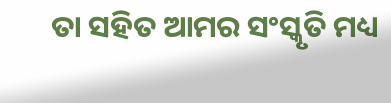ତା ସହିତ ଆମର ସଂସ୍କୃତି ମଧ୍ୟ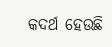କଦର୍ଥ ହେଉଛି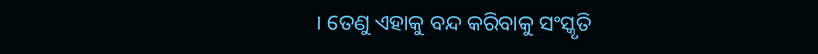। ତେଣୁ ଏହାକୁ ବନ୍ଦ କରିବାକୁ ସଂସ୍କୃତି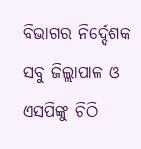ବିଭାଗର ନିର୍ଦ୍ଦେଶକ ସବୁ ଜିଲ୍ଲାପାଳ ଓ ଏସପିଙ୍କୁ ଚିଠି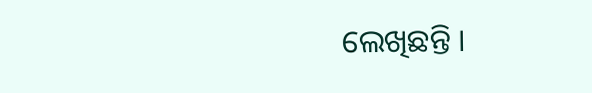ଲେଖିଛନ୍ତି ।